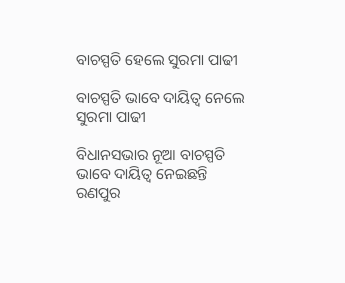ବାଚସ୍ପତି ହେଲେ ସୁରମା ପାଢୀ

ବାଚସ୍ପତି ଭାବେ ଦାୟିତ୍ୱ ନେଲେ ସୁରମା ପାଢୀ

ବିଧାନସଭାର ନୂଆ ବାଚସ୍ପତି ଭାବେ ଦାୟିତ୍ୱ ନେଇଛନ୍ତି ରଣପୁର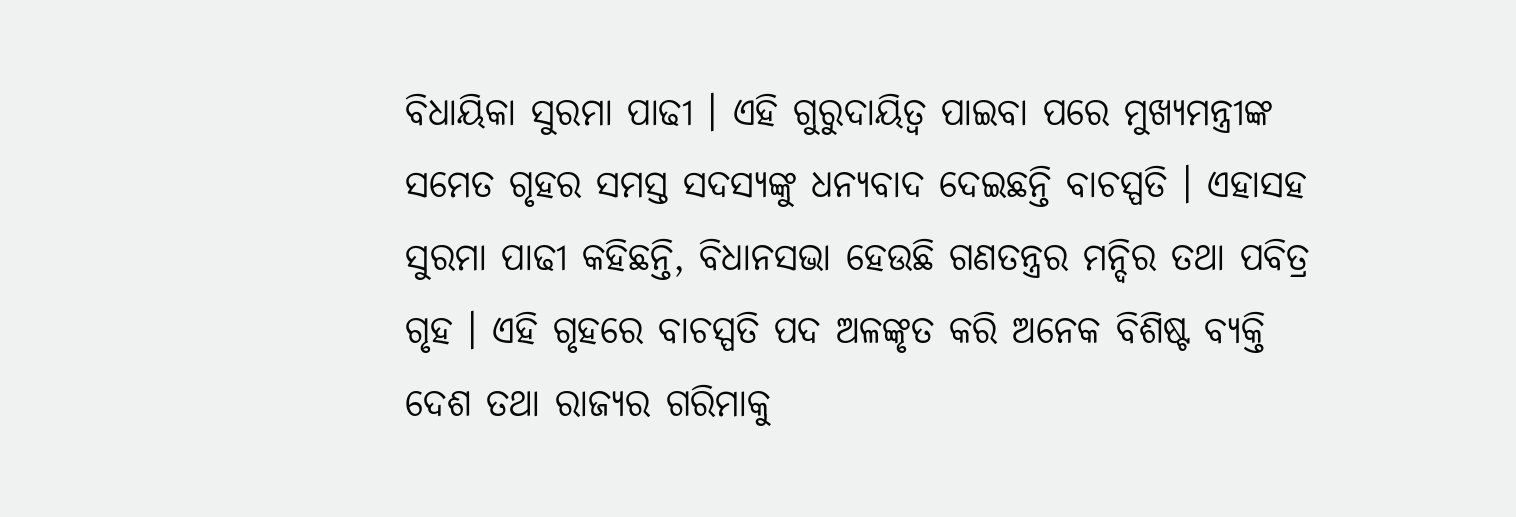ବିଧାୟିକା ସୁରମା ପାଢୀ । ଏହି ଗୁରୁଦାୟିତ୍ୱ ପାଇବା ପରେ ମୁଖ୍ୟମନ୍ତ୍ରୀଙ୍କ ସମେତ ଗୃହର ସମସ୍ତ ସଦସ୍ୟଙ୍କୁ ଧନ୍ୟବାଦ ଦେଇଛନ୍ତି ବାଚସ୍ପତି । ଏହାସହ ସୁରମା ପାଢୀ କହିଛନ୍ତି, ବିଧାନସଭା ହେଉଛି ଗଣତନ୍ତ୍ରର ମନ୍ଦିର ତଥା ପବିତ୍ର ଗୃହ । ଏହି ଗୃହରେ ବାଚସ୍ପତି ପଦ ଅଳଙ୍କୃତ କରି ଅନେକ ବିଶିଷ୍ଟ ବ୍ୟକ୍ତି ଦେଶ ତଥା ରାଜ୍ୟର ଗରିମାକୁ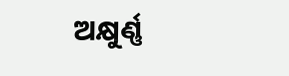ଅକ୍ଷୁର୍ଣ୍ଣ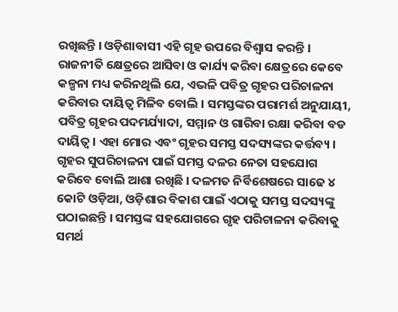ରଖିଛନ୍ତି । ଓଡ଼ିଶାବାସୀ ଏହି ଗୃହ ଉପରେ ବିଶ୍ୱାସ କରନ୍ତି । ରାଜନୀତି କ୍ଷେତ୍ରରେ ଆସିବା ଓ କାର୍ଯ୍ୟ କରିବା କ୍ଷେତ୍ରରେ କେବେ କଳ୍ପନା ମଧ୍ୟ କରିନଥିଲି ଯେ, ଏଭଳି ପବିତ୍ର ଗୃହର ପରିଚାଳନା କରିବାର ଦାୟିତ୍ୱ ମିଳିବ ବୋଲି । ସମସ୍ତଙ୍କର ପରାମର୍ଶ ଅନୁଯାୟୀ, ପବିତ୍ର ଗୃହର ପଦମର୍ଯ୍ୟାଦା, ସମ୍ମାନ ଓ ଗାରିବା ରକ୍ଷା କରିବା ବଡ ଦାୟିତ୍ୱ । ଏହା ମୋର ଏବଂ ଗୃହର ସମସ୍ତ ସଦସ୍ୟଙ୍କର କର୍ତ୍ତବ୍ୟ । ଗୃହର ସୁପରିଚାଳନା ପାଇଁ ସମସ୍ତ ଦଳର ନେତା ସହଯୋଗ କରିବେ ବୋଲି ଆଶା ରଖିଛି । ଦଳମତ ନିର୍ବିଶେଷରେ ସାଢେ ୪ କୋଟି ଓଡ଼ିଆ, ଓଡ଼ିଶାର ବିକାଶ ପାଇଁ ଏଠାକୁ ସମସ୍ତ ସଦସ୍ୟଙ୍କୁ ପଠାଇଛନ୍ତି । ସମସ୍ତଙ୍କ ସହଯୋଗରେ ଗୃହ ପରିଚାଳନା କରିବାକୁ ସମର୍ଥ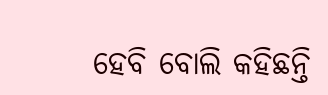ହେବି ବୋଲି କହିଛନ୍ତି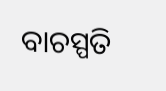ବାଚସ୍ପତି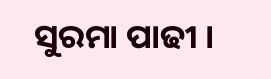ସୁରମା ପାଢୀ ।